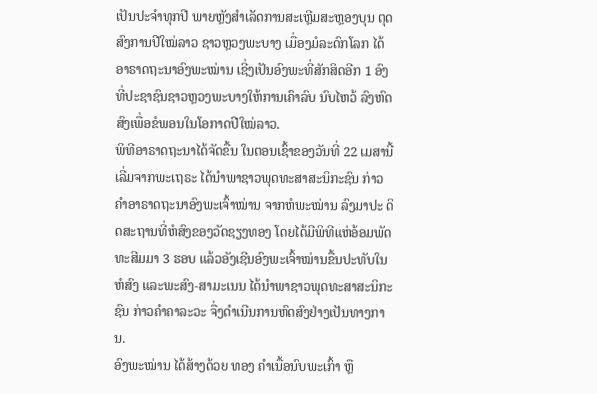ເປັນປະຈຳທຸກປີ ພາຍຫຼັງສຳເລັດການສະເຫຼີມສະຫຼອງບຸນ ຕຸດສົງການປີໃໝ່ລາວ ຊາວຫຼວງພະບາງ ເມື່ອງມໍລະດົກໂລກ ໄດ້ອາຣາດຖະນາອົງພະໝ່ານ ເຊີ່ງເປັນອົງພະທີ່ສັກສິດອີກ 1 ອົງ ທີ່ປະຊາຊົນຊາວຫຼວງພະບາງໃຫ້ການເຄົາລົບ ນົບໄຫວ້ ລົງຫົດສົງເພື່ອຂໍພອນໃນໂອກາດປີໃໝ່ລາວ.
ພິທີອາຣາດຖະນາໄດ້ຈັດຂື້ນ ໃນຕອນເຊົ້າຂອງວັນທີ່ 22 ເມສານີ້ ເລີ່ມຈາກພະເຖຣະ ໄດ້ນຳພາຊາວພຸດທະສາສະນິກະຊົນ ກ່າວຄຳອາຣາດຖະນາອົງພະເຈົ້າໝ່ານ ຈາກຫໍພະໝ່ານ ລົງມາປະ ດິດສະຖານທີ່ຫໍສົງຂອງວັດຊຽງທອງ ໂດຍໄດ້ມີພິທີແຫ່ອ້ອມພັດທະສີມມາ 3 ຮອບ ແລ້ວອັງເຊີນອົງພະເຈົ້າໝ່ານຂື້ນປະທັບໃນຫໍສົງ ແລະພະສົງ-ສາມະເນນ ໄດ້ນຳພາຊາວພຸດທະສາສະນິກະຊົນ ກ່າວຄຳຄາລະວະ ຈື່ງດຳເນີນການຫົດສົງຢ່າງເປັນທາງການ.
ອົງພະໝ່ານ ໄດ້ສ້າງດ້ວຍ ທອງ ຄຳເນື້ອນົບພະເກົ້າ ຫຼື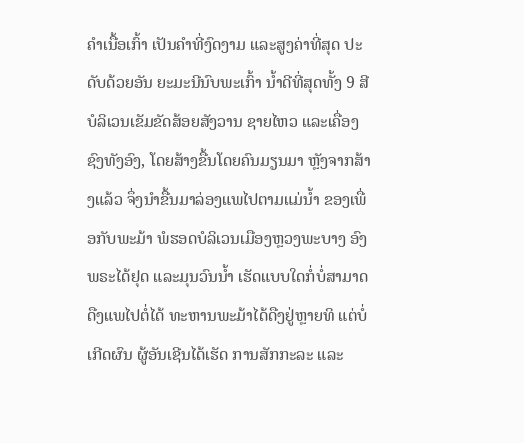ຄຳເນື້ອເກົ້າ ເປັນຄຳທີ່ງົດງາມ ແລະສູງຄ່າທີ່ສຸດ ປະດັບດ້ວຍອັນ ຍະມະນີນົບພະເກົ້າ ນ້ຳດີທີ່ສຸດທັ້ງ 9 ສີ ບໍລິເວນເຂັມຂັດສ້ອຍສັງວານ ຊາຍໄຫວ ແລະເຄື່ອງຊົງທັງອົງ, ໂດຍສ້າງຂື້ນໂດຍຄົນມຽນມາ ຫຼັງຈາກສ້າງແລ້ວ ຈຶ່ງນຳຂື້ນມາລ່ອງແພໄປຕາມແມ່ນ້ຳ ຂອງເພື່ອກັບພະມ້າ ພໍຮອດບໍລິເວນເມືອງຫຼວງພະບາງ ອົງພຣະໄດ້ຢຸດ ແລະມຸນວົນນ້ຳ ເຮັດແບບໃດກໍ່ບໍ່ສາມາດດືງແພໄປຕໍ່ໄດ້ ທະຫານພະມ້າໄດ້ດືງຢູ່ຫຼາຍທິ ແຕ່ບໍ່ເກີດຜົນ ຜູ້ອັນເຊີນໄດ້ເຮັດ ການສັກກະລະ ແລະ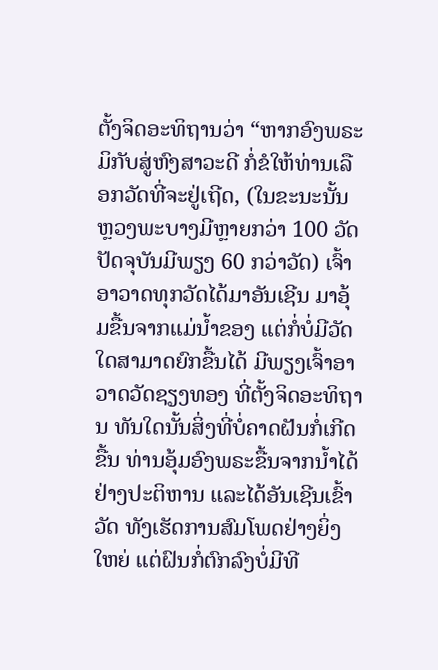ຕັ້ງຈິດອະທິຖານວ່າ “ຫາກອົງພຣະ ມິກັບສູ່ຫົງສາວະດີ ກໍ່ຂໍໃຫ້ທ່ານເລືອກວັດທີ່ຈະຢູ່ເຖີດ, (ໃນຂະນະນັ້ນຫຼວງພະບາງມີຫຼາຍກວ່າ 100 ວັດ ປັດຈຸບັນມີພຽງ 60 ກວ່າວັດ) ເຈົ້າອາວາດທຸກວັດໄດ້ມາອັນເຊີນ ມາອຸ້ມຂື້ນຈາກແມ່ນ້ຳຂອງ ແຕ່ກໍ່ບໍ່ມີວັດໃດສາມາດຍົກຂື້ນໄດ້ ມີພຽງເຈົ້າອາວາດວັດຊຽງທອງ ທີ່ຕັ້ງຈິດອະທິຖານ ທັນໃດນັ້ນສິ່ງທີ່ບໍ່ຄາດຝັນກໍ່ເກີດຂື້ນ ທ່ານອຸ້ມອົງພຣະຂື້ນຈາກນ້ຳໄດ້ຢ່າງປະຕິຫານ ແລະໄດ້ອັນເຊີນເຂົ້າວັດ ທັງເຮັດການສົມໂພດຢ່າງຍິ່ງໃຫຍ່ ແຕ່ຝົນກໍ່ຕົກລົງບໍ່ມີທີ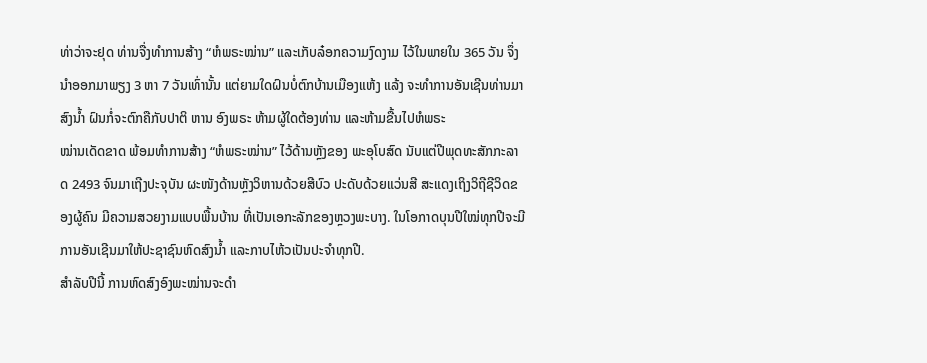ທ່າວ່າຈະຢຸດ ທ່ານຈື່ງທຳການສ້າງ “ຫໍພຣະໝ່ານ” ແລະເກັບລ໋ອກຄວາມງົດງາມ ໄວ້ໃນພາຍໃນ 365 ວັນ ຈຶ່ງນຳອອກມາພຽງ 3 ຫາ 7 ວັນເທົ່ານັ້ນ ແຕ່ຍາມໃດຝົນບໍ່ຕົກບ້ານເມືອງແຫ້ງ ແລ້ງ ຈະທຳການອັນເຊີນທ່ານມາສົງນ້ຳ ຝົນກໍ່ຈະຕົກຄືກັບປາຕິ ຫານ ອົງພຣະ ຫ້າມຜູ້ໃດຕ້ອງທ່ານ ແລະຫ້າມຂື້ນໄປຫໍພຣະ
ໝ່ານເດັດຂາດ ພ້ອມທຳການສ້າງ “ຫໍພຣະໝ່ານ” ໄວ້ດ້ານຫຼັງຂອງ ພະອຸໂບສົດ ນັບແຕ່ປີພຸດທະສັກກະລາດ 2493 ຈົນມາເຖີງປະຈຸບັນ ຜະໜັງດ້ານຫຼັງວິຫານດ້ວຍສີບົວ ປະດັບດ້ວຍແວ່ນສີ ສະແດງເຖິງວິຖີຊີວິດຂອງຜູ້ຄົນ ມີຄວາມສວຍງາມແບບພື້ນບ້ານ ທີ່ເປັນເອກະລັກຂອງຫຼວງພະບາງ. ໃນໂອກາດບຸນປີໃໝ່ທຸກປີຈະມີການອັນເຊີນມາໃຫ້ປະຊາຊົນຫົດສົງນ້ຳ ແລະກາບໄຫ້ວເປັນປະຈຳທຸກປີ.
ສໍາລັບປີນີ້ ການຫົດສົງອົງພະໝ່ານຈະດໍາ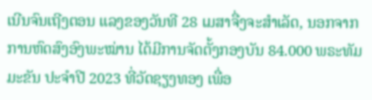ເນີນຈົນເຖີງຕອນ ແລງຂອງວັນທີ 28 ເມສາຈື່ງຈະສຳເລັດ, ນອກຈາກການຫົດສົງອົງພະໝ່ານ ໄດ້ມີການຈັດຕັ້ງກອງບັນ 84.000 ພຣະທັມມະຂັນ ປະຈຳປີ 2023 ທີ່ວັດຊຽງທອງ ເພື່ອ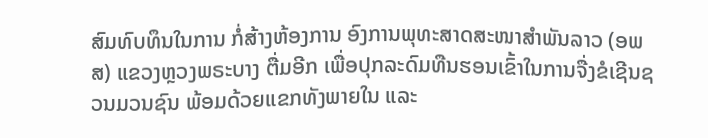ສົມທົບທຶນໃນການ ກໍ່ສ້າງຫ້ອງການ ອົງການພຸທະສາດສະໜາສໍາພັນລາວ (ອພສ) ແຂວງຫຼວງພຣະບາງ ຕື່ມອີກ ເພື່ອປຸກລະດົມທືນຮອນເຂົ້າໃນການຈື່ງຂໍເຊີນຊວນມວນຊົນ ພ້ອມດ້ວຍແຂກທັງພາຍໃນ ແລະ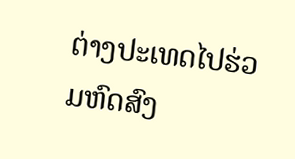ຕ່າງປະເທດໄປຮ່ວມຫົດສົງ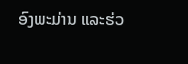ອົງພະມ່ານ ແລະຮ່ວ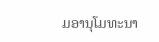ມອານຸໂມທະນາ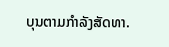ບຸນຕາມກຳລັງສັດທາ.